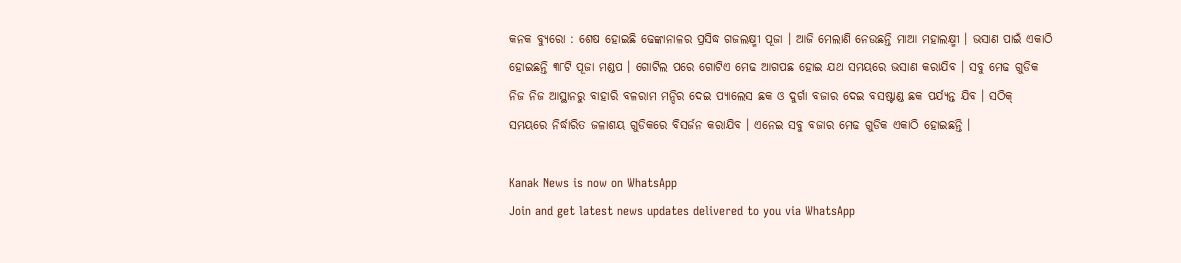କନକ ବ୍ୟୁରୋ : ଶେଷ ହୋଇଛି ଢେଙ୍କାନାଳର ପ୍ରସିଦ୍ଧ ଗଜଲକ୍ଷ୍ମୀ ପୂଜା । ଆଜି ମେଲାଣି ନେଉଛନ୍ତି ମାଆ ମହାଲକ୍ଷ୍ମୀ । ଭସାଣ ପାଇଁ ଏକାଠି ହୋଇଛନ୍ତି ୩୮ଟି ପୂଜା ମଣ୍ଡପ । ଗୋଟିଲ ପରେ ଗୋଟିଏ ମେଢ ଆଗପଛ ହୋଇ ଯଥ ସମୟରେ ଭସାଣ କରାଯିବ । ସବୁ ମେଢ ଗୁଡିକ ନିଜ ନିଜ ଆସ୍ଥାନରୁ ବାହାରି ବଳରାମ ମନ୍ଦିର ଦେଇ ପ୍ୟାଲେସ ଛକ ଓ ଦୁର୍ଗା ବଜାର ଦେଇ ବସଷ୍ଟାଣ୍ଡ ଛକ ପର୍ଯ୍ୟନ୍ତ ଯିବ । ସଠିକ୍ ସମୟରେ ନିର୍ଦ୍ଧାରିତ ଜଳାଶୟ ଗୁଡିକରେ ବିସର୍ଜନ କରାଯିବ । ଏନେଇ ସବୁ ବଜାର ମେଢ ଗୁଡିକ ଏକାଠି ହୋଇଛନ୍ତି ।

Kanak News is now on WhatsApp
Join and get latest news updates delivered to you via WhatsApp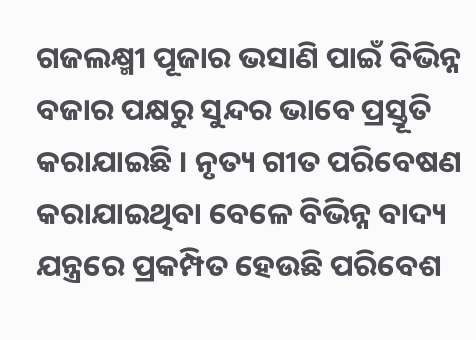ଗଜଲକ୍ଷ୍ମୀ ପୂଜାର ଭସାଣି ପାଇଁ ବିଭିନ୍ନ ବଜାର ପକ୍ଷରୁ ସୁନ୍ଦର ଭାବେ ପ୍ରସ୍ତୂତି କରାଯାଇଛି । ନୃତ୍ୟ ଗୀତ ପରିବେଷଣ କରାଯାଇଥିବା ବେଳେ ବିଭିନ୍ନ ବାଦ୍ୟ ଯନ୍ତ୍ରରେ ପ୍ରକମ୍ପିତ ହେଉଛି ପରିବେଶ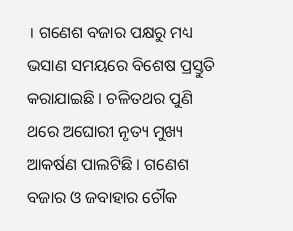। ଗଣେଶ ବଜାର ପକ୍ଷରୁ ମଧ୍ୟ ଭସାଣ ସମୟରେ ବିଶେଷ ପ୍ରସ୍ତୁତି କରାଯାଇଛି । ଚଳିତଥର ପୁଣି ଥରେ ଅଘୋରୀ ନୃତ୍ୟ ମୁଖ୍ୟ ଆକର୍ଷଣ ପାଲଟିଛି । ଗଣେଶ ବଜାର ଓ ଜବାହାର ଚୌକ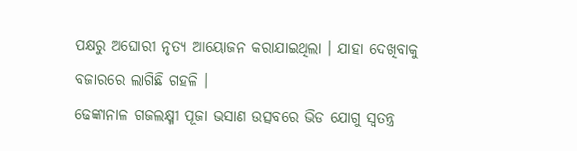ପକ୍ଷରୁ ଅଘୋରୀ ନୃତ୍ୟ ଆୟୋଜନ କରାଯାଇଥିଲା । ଯାହା ଦେଖିବାକୁ ବଜାରରେ ଲାଗିଛି ଗହଳି ।
ଢେଙ୍କାନାଳ ଗଜଲକ୍ଷ୍ମୀ ପୂଜା ଭସାଣ ଉତ୍ସବରେ ଭିଡ ଯୋଗୁ ସ୍ୱତନ୍ତ୍ର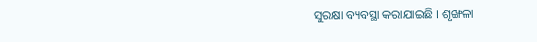ସୁରକ୍ଷା ବ୍ୟବସ୍ଥା କରାଯାଇଛି । ଶୃଙ୍ଖଳା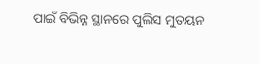ପାଇଁ ବିଭିନ୍ନ ସ୍ଥାନରେ ପୁଲିସ ମୁତୟନ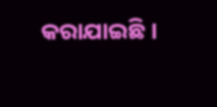କରାଯାଇଛି ।